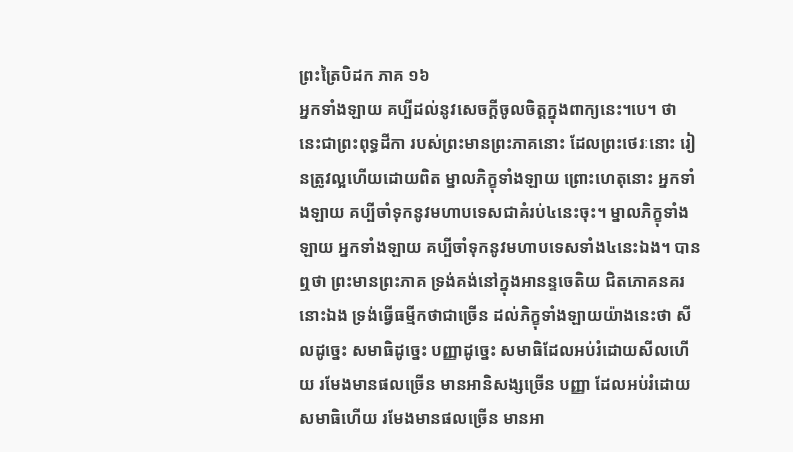ព្រះត្រៃបិដក ភាគ ១៦
អ្នកទាំងឡាយ គប្បីដល់នូវសេចក្តីចូលចិត្តក្នុងពាក្យនេះ។បេ។ ថា នេះជាព្រះពុទ្ធដីកា របស់ព្រះមានព្រះភាគនោះ ដែលព្រះថេរៈនោះ រៀនត្រូវល្អហើយដោយពិត ម្នាលភិក្ខុទាំងឡាយ ព្រោះហេតុនោះ អ្នកទាំងឡាយ គប្បីចាំទុកនូវមហាបទេសជាគំរប់៤នេះចុះ។ ម្នាលភិក្ខុទាំងឡាយ អ្នកទាំងឡាយ គប្បីចាំទុកនូវមហាបទេសទាំង៤នេះឯង។ បានឮថា ព្រះមានព្រះភាគ ទ្រង់គង់នៅក្នុងអានន្ទចេតិយ ជិតភោគនគរនោះឯង ទ្រង់ធ្វើធម្មីកថាជាច្រើន ដល់ភិក្ខុទាំងឡាយយ៉ាងនេះថា សីលដូច្នេះ សមាធិដូច្នេះ បញ្ញាដូច្នេះ សមាធិដែលអប់រំដោយសីលហើយ រមែងមានផលច្រើន មានអានិសង្សច្រើន បញ្ញា ដែលអប់រំដោយសមាធិហើយ រមែងមានផលច្រើន មានអា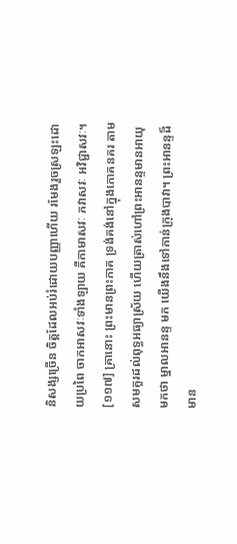និសង្សច្រើន ចិត្តដែលអប់រំដោយបញ្ញាហើយ រមែងរួចស្រឡះដោយប្រពៃ ចាកអាសវៈទាំងឡាយ គឺកាមាសវៈ ភវាសវៈ អវិជ្ជាសវៈ។
[១១៧] គ្រានោះ ព្រះមានព្រះភាគ ទ្រង់គង់នៅក្នុងភោគនគរ តាមសមគួរដល់ពុទ្ធអធ្យាស្រ័យ ហើយត្រាស់ហៅព្រះអានន្ទមានអាយុមកថា ម្នាលអានន្ទ មក យើងនឹងទៅកាន់ក្រុងបាវា។ ព្រះអានន្ទដ៏មាន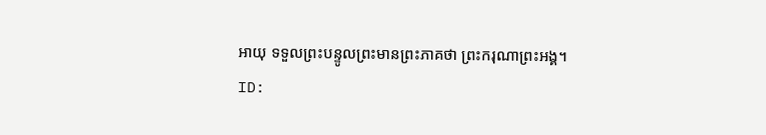អាយុ ទទួលព្រះបន្ទូលព្រះមានព្រះភាគថា ព្រះករុណាព្រះអង្គ។
ID: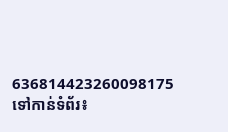636814423260098175
ទៅកាន់ទំព័រ៖